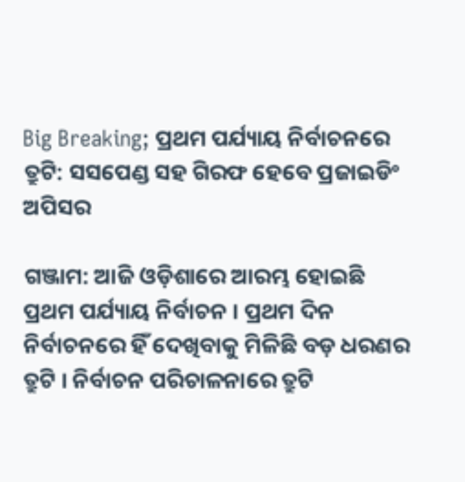Big Breaking; ପ୍ରଥମ ପର୍ଯ୍ୟାୟ ନିର୍ବାଚନରେ ତ୍ରୁଟି: ସସପେଣ୍ଡ ସହ ଗିରଫ ହେବେ ପ୍ରଜାଇଡିଂ ଅପିସର

ଗଞ୍ଜାମ: ଆଜି ଓଡ଼ିଶାରେ ଆରମ୍ଭ ହୋଇଛି ପ୍ରଥମ ପର୍ଯ୍ୟାୟ ନିର୍ବାଚନ । ପ୍ରଥମ ଦିନ ନିର୍ବାଚନରେ ହିଁ ଦେଖିବାକୁ ମିଳିଛି ବଡ଼ ଧରଣର ତ୍ରୁଟି । ନିର୍ବାଚନ ପରିଚାଳନାରେ ତ୍ରୁଟି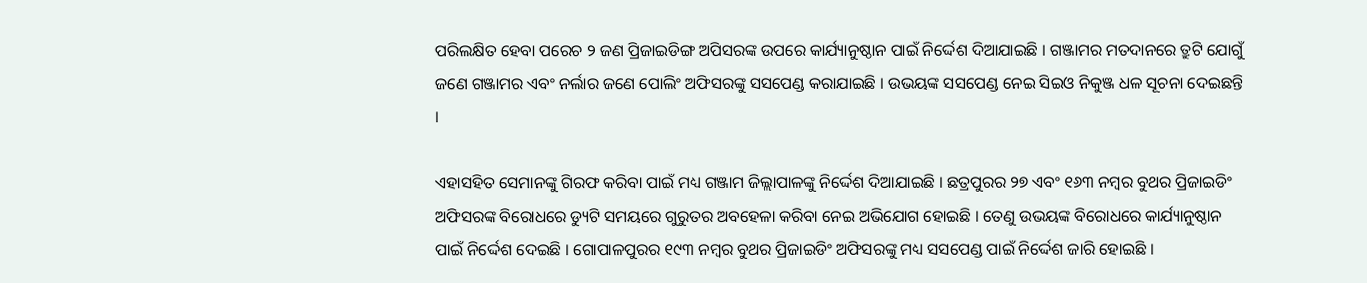ପରିଲକ୍ଷିତ ହେବା ପରେଚ ୨ ଜଣ ପ୍ରିଜାଇଡିଙ୍ଗ ଅପିସରଙ୍କ ଉପରେ କାର୍ଯ୍ୟାନୁଷ୍ଠାନ ପାଇଁ ନିର୍ଦ୍ଦେଶ ଦିଆଯାଇଛି । ଗଞ୍ଜାମର ମତଦାନରେ ତ୍ରୁଟି ଯୋଗୁଁ ଜଣେ ଗଞ୍ଜାମର ଏବଂ ନର୍ଲାର ଜଣେ ପୋଲିଂ ଅଫିସରଙ୍କୁ ସସପେଣ୍ଡ କରାଯାଇଛି । ଉଭୟଙ୍କ ସସପେଣ୍ଡ ନେଇ ସିଇଓ ନିକୁଞ୍ଜ ଧଳ ସୂଚନା ଦେଇଛନ୍ତି ।

ଏହାସହିତ ସେମାନଙ୍କୁ ଗିରଫ କରିବା ପାଇଁ ମଧ୍ୟ ଗଞ୍ଜାମ ଜିଲ୍ଲାପାଳଙ୍କୁ ନିର୍ଦ୍ଦେଶ ଦିଆଯାଇଛି । ଛତ୍ରପୁରର ୨୭ ଏବଂ ୧୬୩ ନମ୍ବର ବୁଥର ପ୍ରିଜାଇଡିଂ ଅଫିସରଙ୍କ ବିରୋଧରେ ଡ୍ୟୁଟି ସମୟରେ ଗୁରୁତର ଅବହେଳା କରିବା ନେଇ ଅଭିଯୋଗ ହୋଇଛି । ତେଣୁ ଉଭୟଙ୍କ ବିରୋଧରେ କାର୍ଯ୍ୟାନୁଷ୍ଠାନ ପାଇଁ ନିର୍ଦ୍ଦେଶ ଦେଇଛି । ଗୋପାଳପୁରର ୧୯୩ ନମ୍ବର ବୁଥର ପ୍ରିଜାଇଡିଂ ଅଫିସରଙ୍କୁ ମଧ୍ୟ ସସପେଣ୍ଡ ପାଇଁ ନିର୍ଦ୍ଦେଶ ଜାରି ହୋଇଛି ।